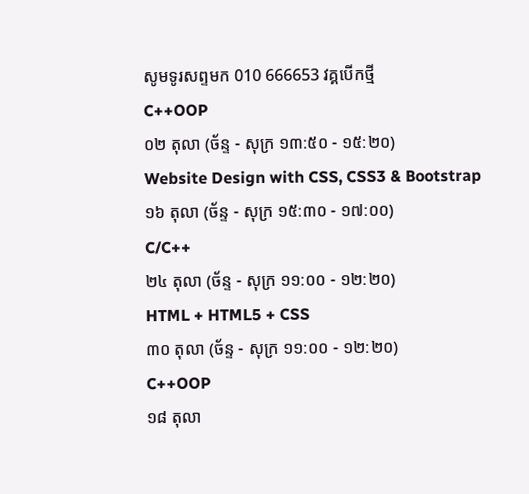សូមទូរសព្ទមក 010 666653 វគ្គបើកថ្មី
C++OOP
០២ តុលា (ច័ន្ទ - សុក្រ ១៣:៥០ - ១៥:២០)
Website Design with CSS, CSS3 & Bootstrap
១៦ តុលា (ច័ន្ទ - សុក្រ ១៥:៣០ - ១៧:០០)
C/C++
២៤ តុលា (ច័ន្ទ - សុក្រ ១១:០០ - ១២:២០)
HTML + HTML5 + CSS
៣០ តុលា (ច័ន្ទ - សុក្រ ១១:០០ - ១២:២០)
C++OOP
១៨ តុលា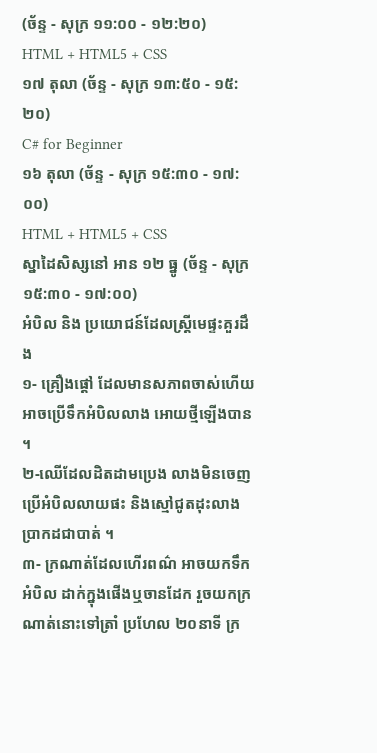(ច័ន្ទ - សុក្រ ១១:០០ - ១២:២០)
HTML + HTML5 + CSS
១៧ តុលា (ច័ន្ទ - សុក្រ ១៣:៥០ - ១៥:២០)
C# for Beginner
១៦ តុលា (ច័ន្ទ - សុក្រ ១៥:៣០ - ១៧:០០)
HTML + HTML5 + CSS
ស្នាដៃសិស្សនៅ អាន ១២ ធ្នូ (ច័ន្ទ - សុក្រ ១៥:៣០ - ១៧:០០)
អំបិល និង ប្រយោជន៍ដែលស្ត្រីមេផ្ទះគួរដឹង
១- គ្រឿងផ្តៅ ដែលមានសភាពចាស់ហើយ អាចប្រើទឹកអំបិលលាង អោយថ្មីឡើងបាន ។
២-ឈើដែលដិតដាមប្រេង លាងមិនចេញ ប្រើអំបិលលាយផះ និងស្មៅជូតដុះលាងប្រាកដជាបាត់ ។
៣- ក្រណាត់ដែលហើរពណ៌ អាចយកទឹកអំបិល ដាក់ក្នុងផើងឬចានដែក រួចយកក្រណាត់នោះទៅត្រាំ ប្រហែល ២០នាទី ក្រ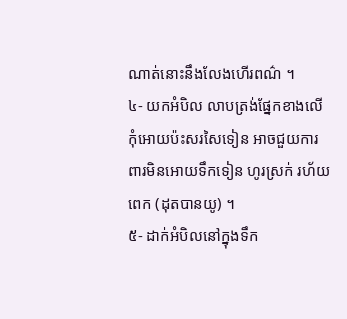ណាត់នោះនឹងលែងហើរពណ៌ ។
៤- យកអំបិល លាបត្រង់ផ្នែកខាងលើ កុំអោយប៉ះសរសៃទៀន អាចជួយការពារមិនអោយទឹកទៀន ហូរស្រក់ រហ័យពេក (ដុតបានយូ) ។
៥- ដាក់អំបិលនៅក្នុងទឹក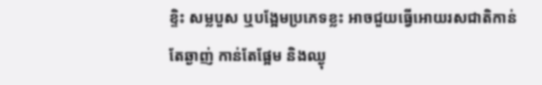ខ្ទិះ សម្លបួស ឬបង្អែមប្រភេទខ្លះ អាចជួយធ្វើអោយរសជាតិកាន់តែឆ្ងាញ់ កាន់តែផ្អែម និងឈ្ងុ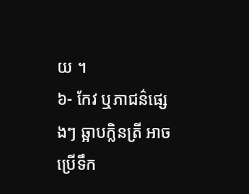យ ។
៦- កែវ ឬភាជន៌ផ្សេងៗ ឆ្អាបក្លិនត្រី អាចប្រើទឹក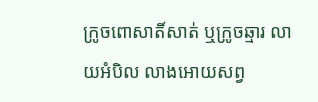ក្រូចពោសាតិ៍សាត់ ឬក្រូចឆ្មារ លាយអំបិល លាងអោយសព្វ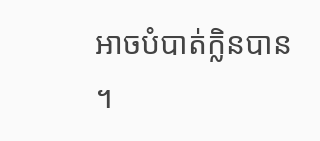អាចបំបាត់ក្លិនបាន ។